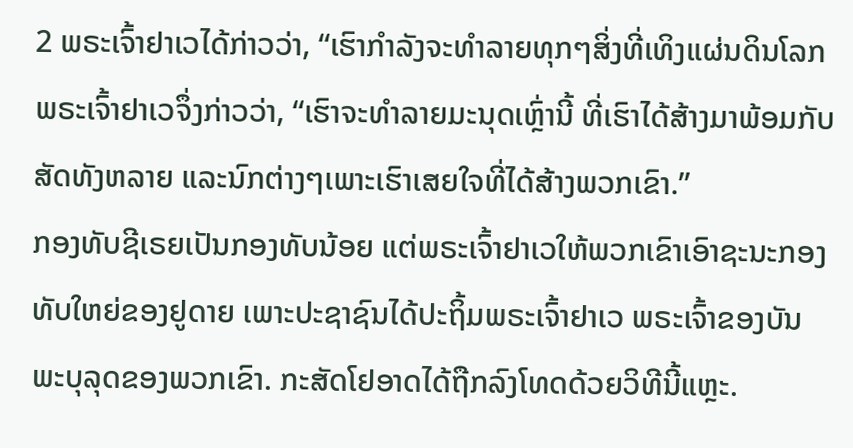2 ພຣະເຈົ້າຢາເວໄດ້ກ່າວວ່າ, “ເຮົາກຳລັງຈະທຳລາຍທຸກໆສິ່ງທີ່ເທິງແຜ່ນດິນໂລກ
ພຣະເຈົ້າຢາເວຈຶ່ງກ່າວວ່າ, “ເຮົາຈະທຳລາຍມະນຸດເຫຼົ່ານີ້ ທີ່ເຮົາໄດ້ສ້າງມາພ້ອມກັບສັດທັງຫລາຍ ແລະນົກຕ່າງໆເພາະເຮົາເສຍໃຈທີ່ໄດ້ສ້າງພວກເຂົາ.”
ກອງທັບຊີເຣຍເປັນກອງທັບນ້ອຍ ແຕ່ພຣະເຈົ້າຢາເວໃຫ້ພວກເຂົາເອົາຊະນະກອງທັບໃຫຍ່ຂອງຢູດາຍ ເພາະປະຊາຊົນໄດ້ປະຖິ້ມພຣະເຈົ້າຢາເວ ພຣະເຈົ້າຂອງບັນພະບຸລຸດຂອງພວກເຂົາ. ກະສັດໂຢອາດໄດ້ຖືກລົງໂທດດ້ວຍວິທີນີ້ແຫຼະ.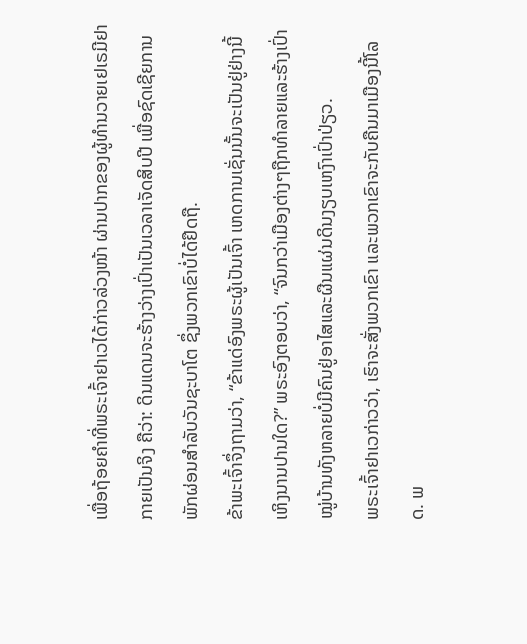ເພື່ອຖ້ອຍຄຳທີ່ພຣະເຈົ້າຢາເວໄດ້ກ່າວລ່ວງໜ້າ ຜ່ານປາກຂອງຜູ້ທຳນວາຍເຢເຣມີຢາກາຍເປັນຈິງ ຄືວ່າ: ດິນແດນຈະຮ້າງວ່າງເປົ່າເປັນເວລາເຈັດສິບປີ ເພື່ອຊົດເຊີຍການພັກຜ່ອນສຳລັບວັນຊະບາໂຕ ຊຶ່ງພວກເຂົາບໍ່ໄດ້ຢຶດຖື.
ຂ້າພະເຈົ້າຈຶ່ງຖາມວ່າ, “ຂ້າແດ່ອົງພຣະຜູ້ເປັນເຈົ້າ ເຫດການເຊັ່ນນັ້ນຈະເປັນຢູ່ຢ່າງນີ້ເຫິງນານປານໃດ?” ພຣະອົງຕອບວ່າ, “ຈົນກວ່າເມືອງຕ່າງໆຖືກທຳລາຍແລະຮ້າງເປົ່າ ໝູ່ບ້ານທັງຫລາຍບໍ່ມີຄົນຢູ່ອາໄສແລະຜືນແຜ່ນດິນງຽບເຫງົາເປົ່າປ່ຽວ.
ພຣະເຈົ້າຢາເວກ່າວວ່າ, ເຮົາຈະສັ່ງພວກເຂົາ ແລະພວກເຂົາຈະກັບຄືນມາເມືອງນີ້ໂລດ. ພ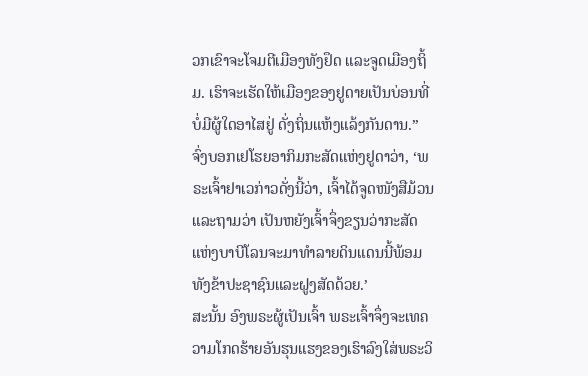ວກເຂົາຈະໂຈມຕີເມືອງທັງຢຶດ ແລະຈູດເມືອງຖິ້ມ. ເຮົາຈະເຮັດໃຫ້ເມືອງຂອງຢູດາຍເປັນບ່ອນທີ່ບໍ່ມີຜູ້ໃດອາໄສຢູ່ ດັ່ງຖິ່ນແຫ້ງແລ້ງກັນດານ.”
ຈົ່ງບອກເຢໂຮຍອາກິມກະສັດແຫ່ງຢູດາວ່າ, ‘ພຣະເຈົ້າຢາເວກ່າວດັ່ງນີ້ວ່າ, ເຈົ້າໄດ້ຈູດໜັງສືມ້ວນ ແລະຖາມວ່າ ເປັນຫຍັງເຈົ້າຈຶ່ງຂຽນວ່າກະສັດແຫ່ງບາບີໂລນຈະມາທຳລາຍດິນແດນນີ້ພ້ອມທັງຂ້າປະຊາຊົນແລະຝູງສັດດ້ວຍ.’
ສະນັ້ນ ອົງພຣະຜູ້ເປັນເຈົ້າ ພຣະເຈົ້າຈຶ່ງຈະເທຄວາມໂກດຮ້າຍອັນຮຸນແຮງຂອງເຮົາລົງໃສ່ພຣະວິ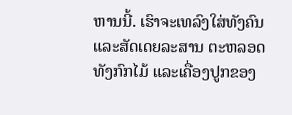ຫານນີ້. ເຮົາຈະເທລົງໃສ່ທັງຄົນ ແລະສັດເດຍລະສານ ຕະຫລອດທັງກົກໄມ້ ແລະເຄື່ອງປູກຂອງ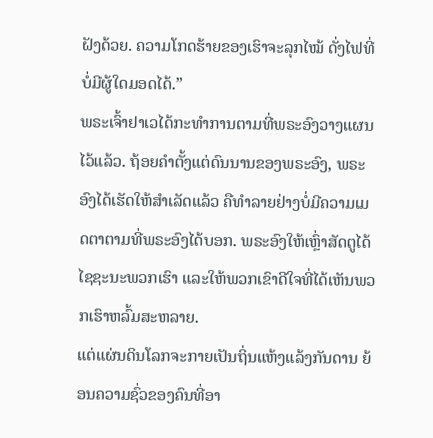ຝັງດ້ວຍ. ຄວາມໂກດຮ້າຍຂອງເຮົາຈະລຸກໄໝ້ ດັ່ງໄຟທີ່ບໍ່ມີຜູ້ໃດມອດໄດ້.”
ພຣະເຈົ້າຢາເວໄດ້ກະທຳການຕາມທີ່ພຣະອົງວາງແຜນໄວ້ແລ້ວ. ຖ້ອຍຄຳຕັ້ງແຕ່ດົນນານຂອງພຣະອົງ, ພຣະອົງໄດ້ເຮັດໃຫ້ສຳເລັດແລ້ວ ຄືທຳລາຍຢ່າງບໍ່ມີຄວາມເມດຕາຕາມທີ່ພຣະອົງໄດ້ບອກ. ພຣະອົງໃຫ້ເຫຼົ່າສັດຕູໄດ້ໄຊຊະນະພວກເຮົາ ແລະໃຫ້ພວກເຂົາດີໃຈທີ່ໄດ້ເຫັນພວກເຮົາຫລົ້ມສະຫລາຍ.
ແຕ່ແຜ່ນດິນໂລກຈະກາຍເປັນຖິ່ນແຫ້ງແລ້ງກັນດານ ຍ້ອນຄວາມຊົ່ວຂອງຄົນທີ່ອາ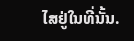ໄສຢູ່ໃນທີ່ນັ້ນ.